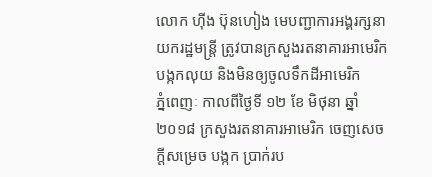លោក ហ៊ីង ប៊ុនហៀង មេបញ្ជាការអង្គរក្សនាយករដ្ឋមន្ត្រី ត្រូវបានក្រសួងរតនាគារអាមេរិក បង្កកលុយ និងមិនឲ្យចូលទឹកដីអាមេរិក
ភ្នំពេញៈ កាលពីថ្ងៃទី ១២ ខែ មិថុនា ឆ្នាំ២០១៨ ក្រសួងរតនាគារអាមេរិក ចេញសេចក្តីសម្រេច បង្កក ប្រាក់រប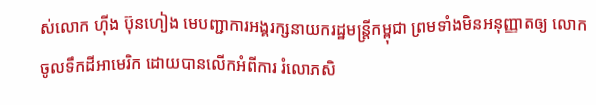ស់លោក ហ៊ីង ប៊ុនហៀង មេបញ្ជាការអង្គរក្សនាយករដ្ឋមន្ត្រីកម្ពុជា ព្រមទាំងមិនអនុញ្ញាតឲ្យ លោកចូលទឹកដីអាមេរិក ដោយបានលើកអំពីការ រំលោភសិ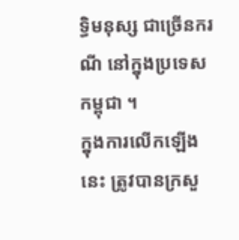ទ្ធិមនុស្ស ជាច្រើនករណី នៅក្នុងប្រទេសកម្ពុជា ។
ក្នុងការលើកឡើងនេះ ត្រូវបានក្រសួ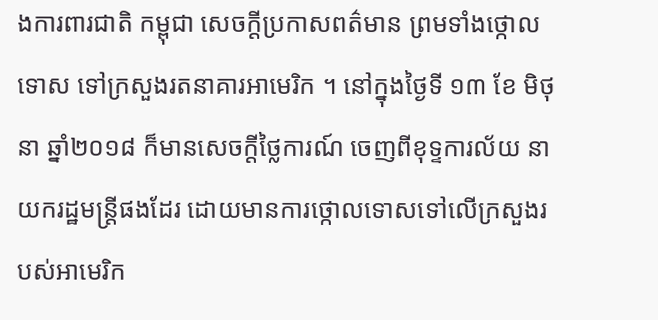ងការពារជាតិ កម្ពុជា សេចក្តីប្រកាសពត៌មាន ព្រមទាំងថ្កោល ទោស ទៅក្រសួងរតនាគារអាមេរិក ។ នៅក្នុងថ្ងៃទី ១៣ ខែ មិថុនា ឆ្នាំ២០១៨ ក៏មានសេចក្តីថ្លៃការណ៍ ចេញពីខុទ្ទការល័យ នាយករដ្ឋមន្ត្រីផងដែរ ដោយមានការថ្កោលទោសទៅលើក្រសួងរបស់អាមេរិក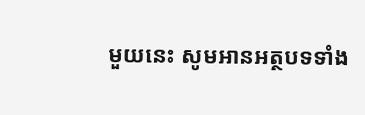មួយនេះ សូមអានអត្ថបទទាំង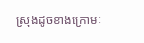ស្រុងដូចខាងក្រោមៈ